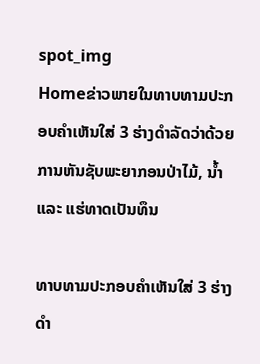spot_img
Homeຂ່າວພາຍໃນທາບທາມປະກອບຄຳເຫັນໃສ່ 3 ຮ່າງດຳລັດວ່າດ້ວຍການຫັນຊັບພະຍາກອນປ່າໄມ້, ນ້ຳ ແລະ ແຮ່ທາດເປັນທຶນ

ທາບທາມປະກອບຄຳເຫັນໃສ່ 3 ຮ່າງດຳ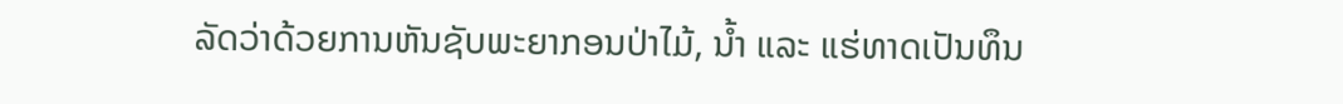ລັດວ່າດ້ວຍການຫັນຊັບພະຍາກອນປ່າໄມ້, ນ້ຳ ແລະ ແຮ່ທາດເປັນທຶນ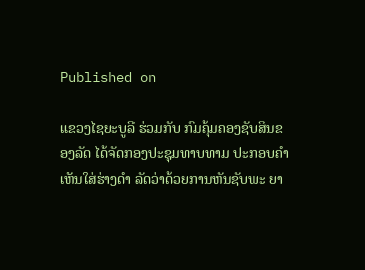Published on

ແຂວງໄຊຍະບູລີ ຮ່ວມກັບ ກົມຄຸ້ມຄອງຊັບສິນຂອງລັດ ໄດ້ຈັດກອງປະຊຸມທາບທາມ ປະກອບຄຳເຫັນໃສ່ຮ່າງດຳ ລັດວ່າດ້ວຍການຫັນຊັບພະ ຍາ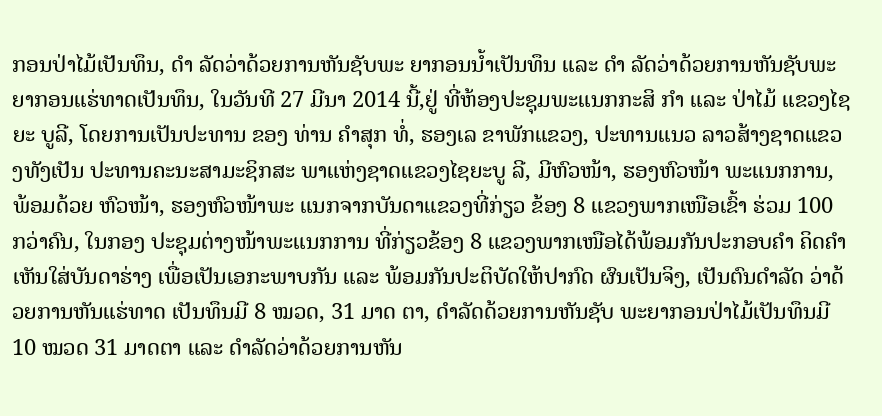ກອນປ່າໄມ້ເປັນທຶນ, ດຳ ລັດວ່າດ້ວຍການຫັນຊັບພະ ຍາກອນນ້ຳເປັນທຶນ ແລະ ດຳ ລັດວ່າດ້ວຍການຫັນຊັບພະ ຍາກອນແຮ່ທາດເປັນທຶນ, ໃນວັນທີ 27 ມີນາ 2014 ນີ້,ຢູ່ ທີ່ຫ້ອງປະຊຸມພະແນກກະສິ ກຳ ແລະ ປ່າໄມ້ ແຂວງໄຊຍະ ບູລີ, ໂດຍການເປັນປະທານ ຂອງ ທ່ານ ຄຳສຸກ ທໍ່, ຮອງເລ ຂາພັກແຂວງ, ປະທານແນວ ລາວສ້າງຊາດແຂວງທັງເປັນ ປະທານຄະນະສາມະຊິກສະ ພາແຫ່ງຊາດແຂວງໄຊຍະບູ ລີ, ມີຫົວໜ້າ, ຮອງຫົວໜ້າ ພະແນກການ, ພ້ອມດ້ວຍ ຫົວໜ້າ, ຮອງຫົວໜ້າພະ ແນກຈາກບັນດາແຂວງທີ່ກ່ຽວ ຂ້ອງ 8 ແຂວງພາກເໜືອເຂົ້າ ຮ່ວມ 100 ກວ່າຄົນ, ໃນກອງ ປະຊຸມຕ່າງໜ້າພະແນກການ ທີ່ກ່ຽວຂ້ອງ 8 ແຂວງພາກເໜືອໄດ້ພ້ອມກັນປະກອບຄຳ ຄິດຄຳເຫັນໃສ່ບັນດາຮ່າງ ເພື່ອເປັນເອກະພາບກັນ ແລະ ພ້ອມກັນປະຕິບັດໃຫ້ປາກົດ ຜົນເປັນຈິງ, ເປັນຕົນດຳລັດ ວ່າດ້ວຍການຫັນແຮ່ທາດ ເປັນທຶນມີ 8 ໝວດ, 31 ມາດ ຕາ, ດຳລັດດ້ວຍການຫັນຊັບ ພະຍາກອນປ່າໄມ້ເປັນທຶນມີ 10 ໝວດ 31 ມາດຕາ ແລະ ດຳລັດວ່າດ້ວຍການຫັນ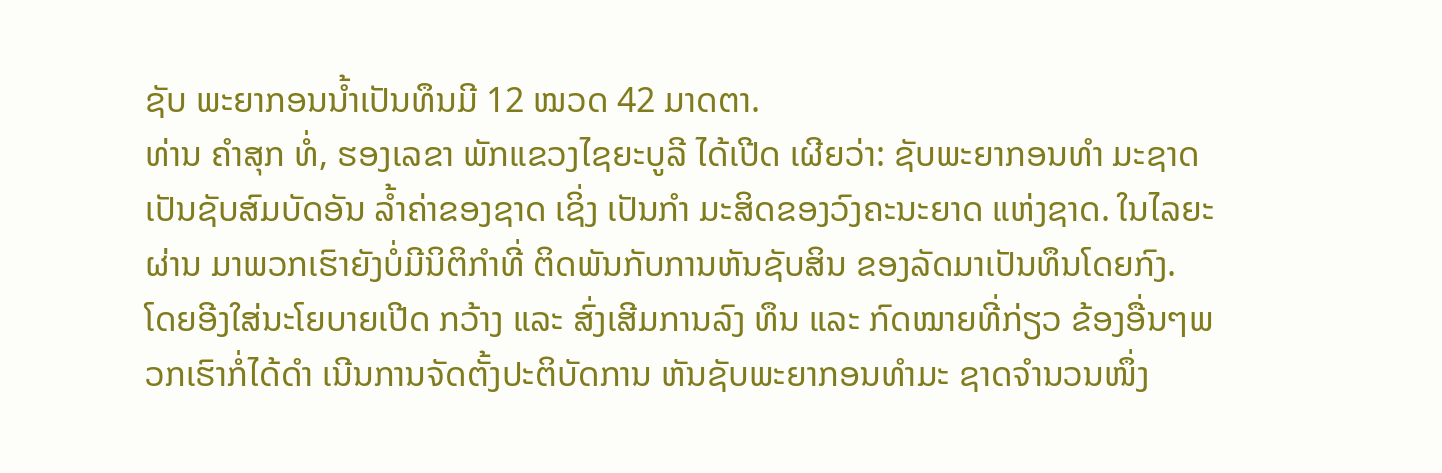ຊັບ ພະຍາກອນນ້ຳເປັນທຶນມີ 12 ໝວດ 42 ມາດຕາ.
ທ່ານ ຄຳສຸກ ທໍ່, ຮອງເລຂາ ພັກແຂວງໄຊຍະບູລີ ໄດ້ເປີດ ເຜີຍວ່າ: ຊັບພະຍາກອນທຳ ມະຊາດເປັນຊັບສົມບັດອັນ ລ້ຳຄ່າຂອງຊາດ ເຊິ່ງ ເປັນກຳ ມະສິດຂອງວົງຄະນະຍາດ ແຫ່ງຊາດ. ໃນໄລຍະຜ່ານ ມາພວກເຮົາຍັງບໍ່ມີນິຕິກຳທີ່ ຕິດພັນກັບການຫັນຊັບສິນ ຂອງລັດມາເປັນທຶນໂດຍກົງ.  ໂດຍອີງໃສ່ນະໂຍບາຍເປີດ ກວ້າງ ແລະ ສົ່ງເສີມການລົງ ທຶນ ແລະ ກົດໝາຍທີ່ກ່ຽວ ຂ້ອງອື່ນໆພວກເຮົາກໍ່ໄດ້ດຳ ເນີນການຈັດຕັ້ງປະຕິບັດການ ຫັນຊັບພະຍາກອນທຳມະ ຊາດຈຳນວນໜຶ່ງ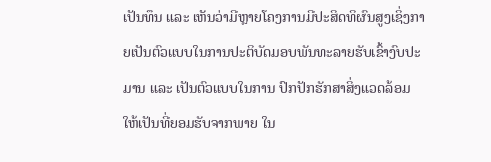ເປັນທຶນ ແລະ ເຫັນວ່າມີຫຼາຍໂຄງການມີປະສິດທິຜົນສູງເຊິ່ງກາຍເປັນຕົວແບບໃນການປະຕິບັດມອບພັນທະລາຍຮັບເຂົ້າງົບປະມານ ແລະ ເປັນຕົວແບບໃນການ ປົກປັກຮັກສາສິ່ງແວດລ້ອມ ໃຫ້ເປັນທີ່ຍອມຮັບຈາກພາຍ ໃນ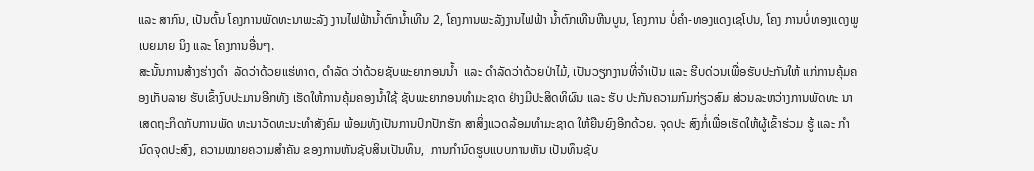ແລະ ສາກົນ, ເປັນຕົ້ນ ໂຄງການພັດທະນາພະລັງ ງານໄຟຟ້ານ້ຳຕົກນ້ຳເທີນ 2, ໂຄງການພະລັງງານໄຟຟ້າ ນ້ຳຕົກເທີນຫີນບູນ, ໂຄງການ ບໍ່ຄຳ-ທອງແດງເຊໂປນ, ໂຄງ ການບໍ່ທອງແດງພູເບຍມາຍ ນິງ ແລະ ໂຄງການອື່ນໆ.
ສະນັ້ນການສ້າງຮ່າງດຳ  ລັດວ່າດ້ວຍແຮ່ທາດ, ດຳລັດ ວ່າດ້ວຍຊັບພະຍາກອນນ້ຳ  ແລະ ດຳລັດວ່າດ້ວຍປ່າໄມ້, ເປັນວຽກງານທີ່ຈຳເປັນ ແລະ ຮີບດ່ວນເພື່ອຮັບປະກັນໃຫ້ ແກ່ການຄຸ້ມຄອງເກັບລາຍ ຮັບເຂົ້າງົບປະມານອີກທັງ ເຮັດໃຫ້ການຄຸ້ມຄອງນ້ຳໃຊ້ ຊັບພະຍາກອນທຳມະຊາດ ຢ່າງມີປະສິດທິຜົນ ແລະ ຮັບ ປະກັນຄວາມກົມກ່ຽວສົມ ສ່ວນລະຫວ່າງການພັດທະ ນາເສດຖະກິດກັບການພັດ ທະນາວັດທະນະທຳສັງຄົມ ພ້ອມທັງເປັນການປົກປັກຮັກ ສາສິ່ງແວດລ້ອມທຳມະຊາດ ໃຫ້ຍືນຍົງອີກດ້ວຍ. ຈຸດປະ ສົງກໍ່ເພື່ອເຮັດໃຫ້ຜູ້ເຂົ້າຮ່ວມ ຮູ້ ແລະ ກຳນົດຈຸດປະສົງ, ຄວາມໝາຍຄວາມສຳຄັນ ຂອງການຫັນຊັບສິນເປັນທຶນ,  ການກຳນົດຮູບແບບການຫັນ ເປັນທຶນຊັບ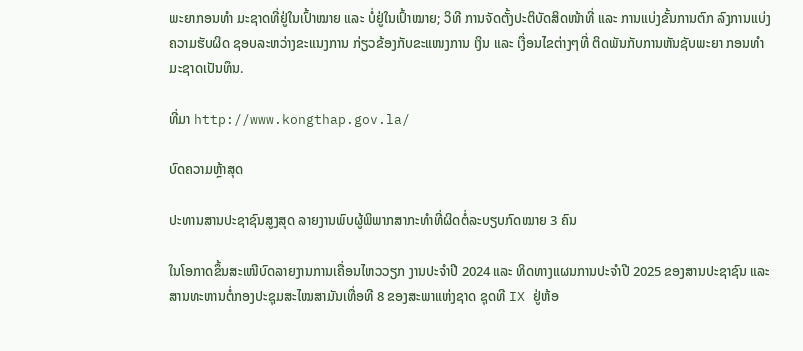ພະຍາກອນທຳ ມະຊາດທີ່ຢູ່ໃນເປົ້າໝາຍ ແລະ ບໍ່ຢູ່ໃນເປົ້າໝາຍ; ວິທີ ການຈັດຕັ້ງປະຕິບັດສິດໜ້າທີ່ ແລະ ການແບ່ງຂັ້ນການຕົກ ລົງການແບ່ງຄວາມຮັບຜິດ ຊອບລະຫວ່າງຂະແນງການ ກ່ຽວຂ້ອງກັບຂະແໜງການ ເງິນ ແລະ ເງື່ອນໄຂຕ່າງໆທີ່ ຕິດພັນກັບການຫັນຊັບພະຍາ ກອນທຳມະຊາດເປັນທຶນ.

ທີ່ມາ http://www.kongthap.gov.la/

ບົດຄວາມຫຼ້າສຸດ

ປະທານສານປະຊາຊົນສູງສຸດ ລາຍງານພົບຜູ້ພິພາກສາກະທຳທີ່ຜິດຕໍ່ລະບຽບກົດໝາຍ 3 ຄົນ

ໃນໂອກາດຂຶ້ນສະເໜີບົດລາຍງານການເຄື່ອນໄຫວວຽກ ງານປະຈໍາປີ 2024 ແລະ ທິດທາງແຜນການປະຈຳປີ 2025 ຂອງສານປະຊາຊົນ ແລະ ສານທະຫານຕໍ່ກອງປະຊຸມສະໄໝສາມັນເທື່ອທີ 8 ຂອງສະພາແຫ່ງຊາດ ຊຸດທີ IX ຢູ່ຫ້ອ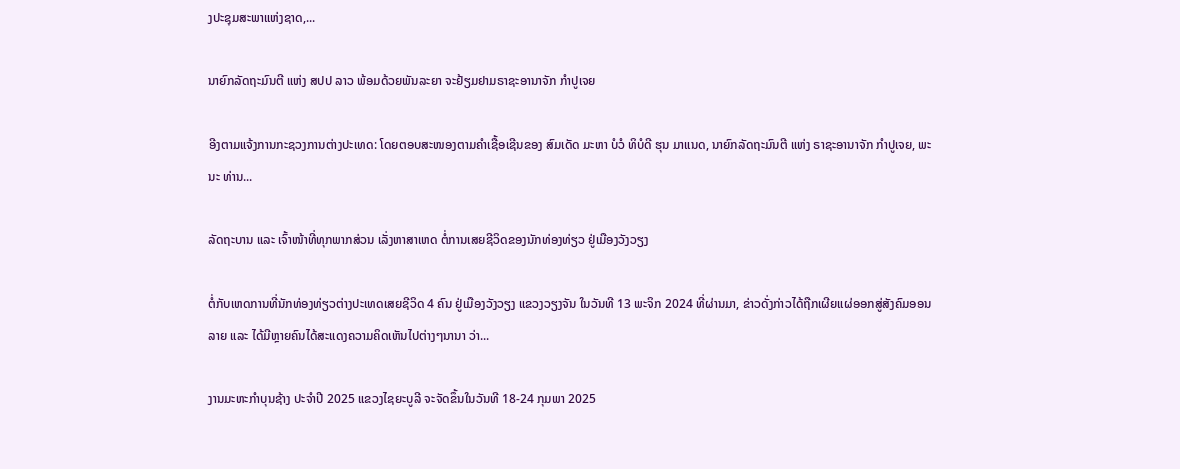ງປະຊຸມສະພາແຫ່ງຊາດ,...

ນາຍົກລັດຖະມົນຕີ ແຫ່ງ ສປປ ລາວ ພ້ອມດ້ວຍພັນລະຍາ ຈະຢ້ຽມຢາມຣາຊະອານາຈັກ ກຳປູເຈຍ

ອີງຕາມແຈ້ງການກະຊວງການຕ່າງປະເທດ: ໂດຍຕອບສະໜອງຕາມຄຳເຊື້ອເຊີນຂອງ ສົມເດັດ ມະຫາ ບໍວໍ ທິບໍດີ ຮຸນ ມາແນດ, ນາຍົກລັດຖະມົນຕີ ແຫ່ງ ຣາຊະອານາຈັກ ກໍາປູເຈຍ, ພະນະ ທ່ານ...

ລັດຖະບານ ແລະ ເຈົ້າໜ້າທີ່ທຸກພາກສ່ວນ ເລັ່ງຫາສາເຫດ ຕໍ່ການເສຍຊີວິດຂອງນັກທ່ອງທ່ຽວ ຢູ່ເມືອງວັງວຽງ

ຕໍ່ກັບເຫດການທີ່ນັກທ່ອງທ່ຽວຕ່າງປະເທດເສຍຊີວິດ 4 ຄົນ ຢູ່ເມືອງວັງວຽງ ແຂວງວຽງຈັນ ໃນວັນທີ 13 ພະຈິກ 2024 ທີ່ຜ່ານມາ, ຂ່າວດັ່ງກ່າວໄດ້ຖືກເຜີຍແຜ່ອອກສູ່ສັງຄົມອອນລາຍ ແລະ ໄດ້ມີຫຼາຍຄົນໄດ້ສະແດງຄວາມຄິດເຫັນໄປຕ່າງໆນານາ ວ່າ...

ງານມະຫະກຳບຸນຊ້າງ ປະຈໍາປີ 2025 ແຂວງໄຊຍະບູລີ ຈະຈັດຂຶ້ນໃນວັນທີ 18-24 ກຸມພາ 2025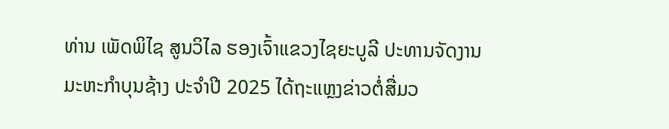ທ່ານ ເພັດພິໄຊ ສູນວິໄລ ຮອງເຈົ້າແຂວງໄຊຍະບູລີ ປະທານຈັດງານມະຫະກໍາບຸນຊ້າງ ປະຈໍາປີ 2025 ໄດ້ຖະແຫຼງຂ່າວຕໍ່ສື່ມວ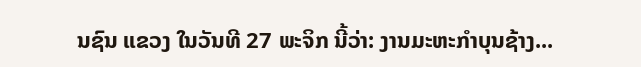ນຊົນ ແຂວງ ໃນວັນທີ 27 ພະຈິກ ນີ້ວ່າ: ງານມະຫະກຳບຸນຊ້າງ...